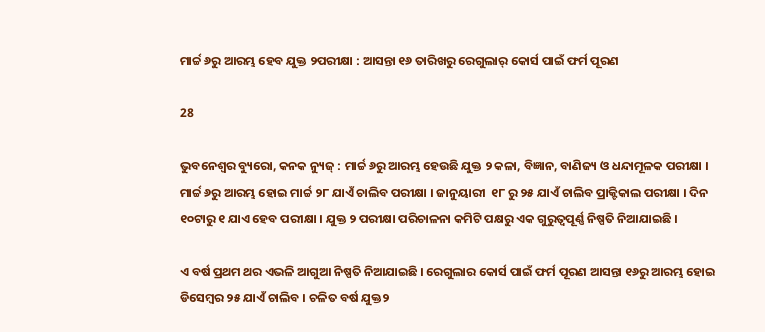ମାର୍ଚ୍ଚ ୬ରୁ ଆରମ୍ଭ ହେବ ଯୁକ୍ତ ୨ପରୀକ୍ଷା : ଆସନ୍ତା ୧୬ ତାରିଖରୁ ରେଗୁଲାର୍ କୋର୍ସ ପାଇଁ ଫର୍ମ ପୂରଣ

28

ଭୁବନେଶ୍ୱର ବ୍ୟୁରୋ, କନକ ନ୍ୟୁଜ୍ : ମାର୍ଚ୍ଚ ୬ରୁ ଆରମ୍ଭ ହେଉଛି ଯୁକ୍ତ ୨ କଳା, ବିଜ୍ଞାନ, ବାଣିଜ୍ୟ ଓ ଧନ୍ଦାମୂଳକ ପରୀକ୍ଷା । ମାର୍ଚ୍ଚ ୬ରୁ ଆରମ୍ଭ ହୋଇ ମାର୍ଚ୍ଚ ୨୮ ଯାଏଁ ଚାଲିବ ପରୀକ୍ଷା । ଜାନୁୟାରୀ  ୧୮ ରୁ ୨୫ ଯାଏଁ ଚାଲିବ ପ୍ରାକ୍ଟିକାଲ ପରୀକ୍ଷା । ଦିନ ୧୦ଟାରୁ ୧ ଯାଏ ହେବ ପରୀକ୍ଷା । ଯୁକ୍ତ ୨ ପରୀକ୍ଷା ପରିଚାଳନା କମିଟି ପକ୍ଷରୁ ଏକ ଗୁରୁତ୍ୱପୂର୍ଣ୍ଣ ନିଷ୍ପତି ନିଆଯାଇଛି ।

ଏ ବର୍ଷ ପ୍ରଥମ ଥର ଏଭଳି ଆଗୁଆ ନିଷ୍ପତି ନିଆଯାଇଛି । ରେଗୁଲାର କୋର୍ସ ପାଇଁ ଫର୍ମ ପୂରଣ ଆସନ୍ତା ୧୬ରୁ ଆରମ୍ଭ ହୋଇ ଡିସେମ୍ବର ୨୫ ଯାଏଁ ଚାଲିବ । ଚଳିତ ବର୍ଷ ଯୁକ୍ତ୨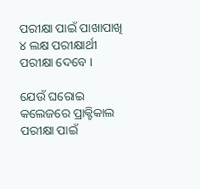ପରୀକ୍ଷା ପାଇଁ ପାଖାପାଖି ୪ ଲକ୍ଷ ପରୀକ୍ଷାର୍ଥୀ ପରୀକ୍ଷା ଦେବେ ।

ଯେଉଁ ଘରୋଇ କଲେଜରେ ପ୍ରାକ୍ଟିକାଲ ପରୀକ୍ଷା ପାଇଁ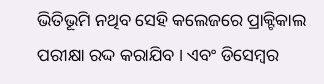ଭିତିଭୂମି ନଥିବ ସେହି କଲେଜରେ ପ୍ରାକ୍ଟିକାଲ ପରୀକ୍ଷା ରଦ୍ଦ କରାଯିବ । ଏବଂ ଡିସେମ୍ବର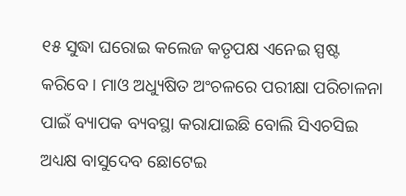୧୫ ସୁଦ୍ଧା ଘରୋଇ କଲେଜ କତୃପକ୍ଷ ଏନେଇ ସ୍ପଷ୍ଟ କରିବେ । ମାଓ ଅଧ୍ୟୁଷିତ ଅଂଚଳରେ ପରୀକ୍ଷା ପରିଚାଳନା ପାଇଁ ବ୍ୟାପକ ବ୍ୟବସ୍ଥା କରାଯାଇଛି ବୋଲି ସିଏଚସିଇ ଅଧ୍ୟକ୍ଷ ବାସୁଦେବ ଛୋଟେଇ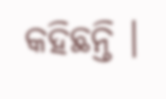କହିଛନ୍ତି ।